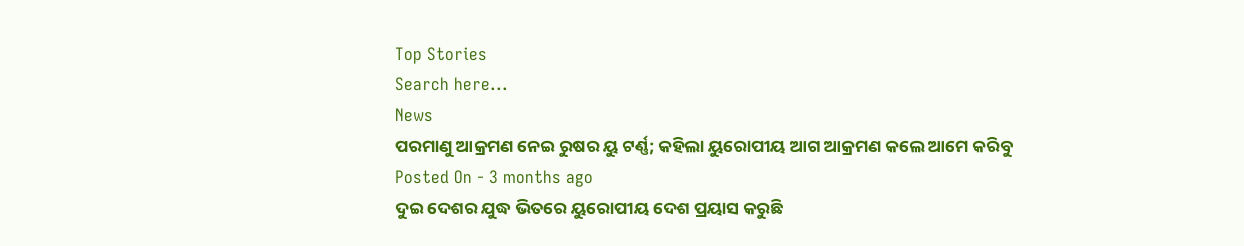Top Stories
Search here...
News
ପରମାଣୁ ଆକ୍ରମଣ ନେଇ ରୁଷର ୟୁ ଟର୍ଣ୍ଣ; କହିଲା ୟୁରୋପୀୟ ଆଗ ଆକ୍ରମଣ କଲେ ଆମେ କରିବୁ
Posted On - 3 months ago
ଦୁଇ ଦେଶର ଯୁଦ୍ଧ ଭିତରେ ୟୁରୋପୀୟ ଦେଶ ପ୍ରୟାସ କରୁଛି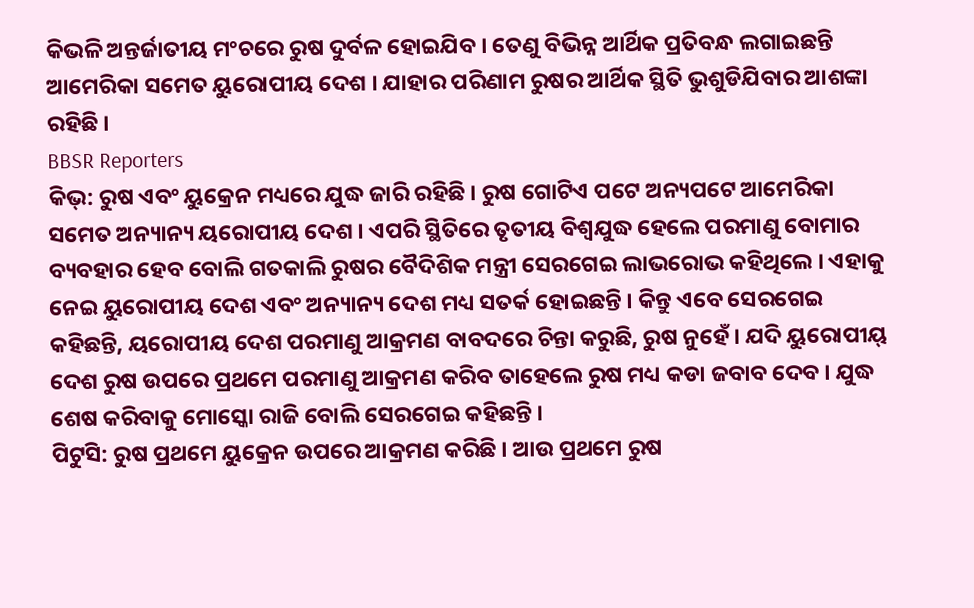କିଭଳି ଅନ୍ତର୍ଜାତୀୟ ମଂଚରେ ରୁଷ ଦୁର୍ବଳ ହୋଇଯିବ । ତେଣୁ ବିଭିନ୍ନ ଆର୍ଥିକ ପ୍ରତିବନ୍ଧ ଲଗାଇଛନ୍ତି ଆମେରିକା ସମେତ ୟୁରୋପୀୟ ଦେଶ । ଯାହାର ପରିଣାମ ରୁଷର ଆର୍ଥିକ ସ୍ଥିତି ଭୁଶୁଡିଯିବାର ଆଶଙ୍କା ରହିଛି ।
BBSR Reporters
କିଭ୍: ରୁଷ ଏବଂ ୟୁକ୍ରେନ ମଧ୍ୟରେ ଯୁଦ୍ଧ ଜାରି ରହିଛି । ରୁଷ ଗୋଟିଏ ପଟେ ଅନ୍ୟପଟେ ଆମେରିକା ସମେତ ଅନ୍ୟାନ୍ୟ ୟରୋପୀୟ ଦେଶ । ଏପରି ସ୍ଥିତିରେ ତୃତୀୟ ବିଶ୍ୱଯୁଦ୍ଧ ହେଲେ ପରମାଣୁ ବୋମାର ବ୍ୟବହାର ହେବ ବୋଲି ଗତକାଲି ରୁଷର ବୈଦିଶିକ ମନ୍ତ୍ରୀ ସେରଗେଇ ଲାଭରୋଭ କହିଥିଲେ । ଏହାକୁ ନେଇ ୟୁରୋପୀୟ ଦେଶ ଏବଂ ଅନ୍ୟାନ୍ୟ ଦେଶ ମଧ୍ୟ ସତର୍କ ହୋଇଛନ୍ତି । କିନ୍ତୁ ଏବେ ସେରଗେଇ କହିଛନ୍ତି, ୟରୋପୀୟ ଦେଶ ପରମାଣୁ ଆକ୍ରମଣ ବାବଦରେ ଚିନ୍ତା କରୁଛି, ରୁଷ ନୁହେଁ । ଯଦି ୟୁରୋପୀୟ୍ ଦେଶ ରୁଷ ଉପରେ ପ୍ରଥମେ ପରମାଣୁ ଆକ୍ରମଣ କରିବ ତାହେଲେ ରୁଷ ମଧ୍ୟ କଡା ଜବାବ ଦେବ । ଯୁଦ୍ଧ ଶେଷ କରିବାକୁ ମୋସ୍କୋ ରାଜି ବୋଲି ସେରଗେଇ କହିଛନ୍ତି ।
ପିଟୁସି: ରୁଷ ପ୍ରଥମେ ୟୁକ୍ରେନ ଉପରେ ଆକ୍ରମଣ କରିଛି । ଆଉ ପ୍ରଥମେ ରୁଷ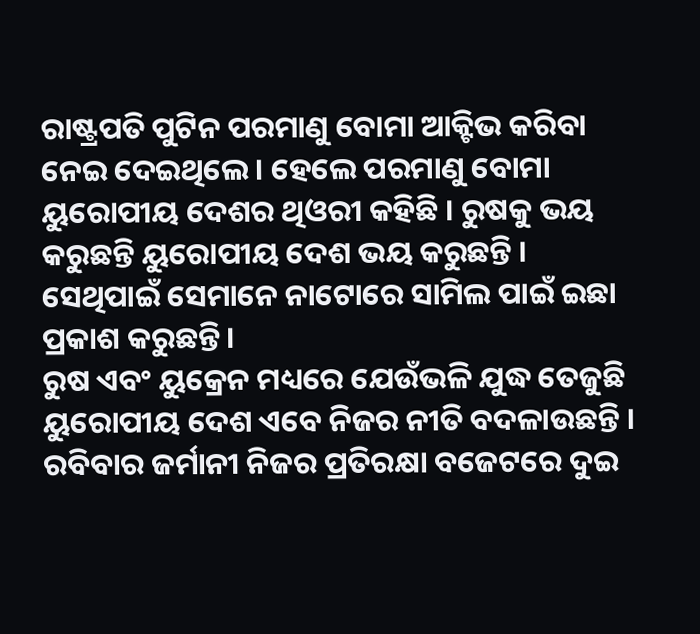ରାଷ୍ଟ୍ରପତି ପୁଟିନ ପରମାଣୁ ବୋମା ଆକ୍ଟିଭ କରିବା ନେଇ ଦେଇଥିଲେ । ହେଲେ ପରମାଣୁ ବୋମା ୟୁରୋପୀୟ ଦେଶର ଥିଓରୀ କହିଛି । ରୁଷକୁ ଭୟ କରୁଛନ୍ତି ୟୁରୋପୀୟ ଦେଶ ଭୟ କରୁଛନ୍ତି । ସେଥିପାଇଁ ସେମାନେ ନାଟୋରେ ସାମିଲ ପାଇଁ ଇଛା ପ୍ରକାଶ କରୁଛନ୍ତି ।
ରୁଷ ଏବଂ ୟୁକ୍ରେନ ମଧ୍ୟରେ ଯେଉଁଭଳି ଯୁଦ୍ଧ ତେଜୁଛି ୟୁରୋପୀୟ ଦେଶ ଏବେ ନିଜର ନୀତି ବଦଳାଉଛନ୍ତି । ରବିବାର ଜର୍ମାନୀ ନିଜର ପ୍ରତିରକ୍ଷା ବଜେଟରେ ଦୁଇ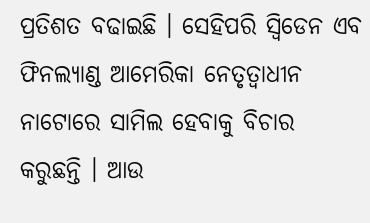ପ୍ରତିଶତ ବଢାଇଛି । ସେହିପରି ସ୍ୱିଡେନ ଏବ ଫିନଲ୍ୟାଣ୍ଡ ଆମେରିକା ନେତୃତ୍ୱାଧୀନ ନାଟୋରେ ସାମିଲ ହେବାକୁ ବିଚାର କରୁଛନ୍ତି । ଆଉ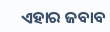ଏହାର ଜବାବ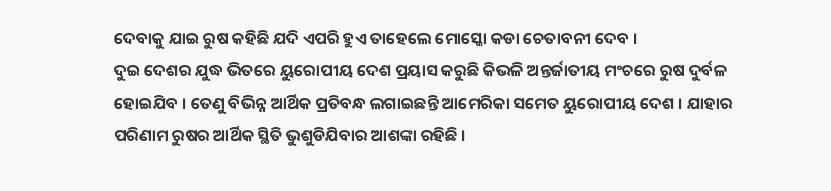ଦେବାକୁ ଯାଇ ରୁଷ କହିଛି ଯଦି ଏପରି ହୁଏ ତାହେଲେ ମୋସ୍କୋ କଡା ଚେତାବନୀ ଦେବ ।
ଦୁଇ ଦେଶର ଯୁଦ୍ଧ ଭିତରେ ୟୁରୋପୀୟ ଦେଶ ପ୍ରୟାସ କରୁଛି କିଭଳି ଅନ୍ତର୍ଜାତୀୟ ମଂଚରେ ରୁଷ ଦୁର୍ବଳ ହୋଇଯିବ । ତେଣୁ ବିଭିନ୍ନ ଆର୍ଥିକ ପ୍ରତିବନ୍ଧ ଲଗାଇଛନ୍ତି ଆମେରିକା ସମେତ ୟୁରୋପୀୟ ଦେଶ । ଯାହାର ପରିଣାମ ରୁଷର ଆର୍ଥିକ ସ୍ଥିତି ଭୁଶୁଡିଯିବାର ଆଶଙ୍କା ରହିଛି ।